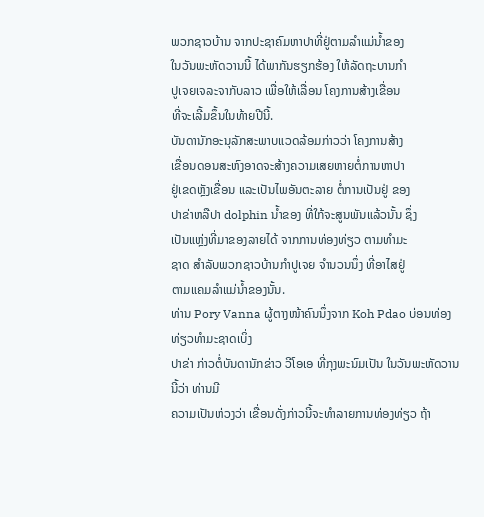ພວກຊາວບ້ານ ຈາກປະຊາຄົມຫາປາທີ່ຢູ່ຕາມລໍາແມ່ນໍ້າຂອງ
ໃນວັນພະຫັດວານນີ້ ໄດ້ພາກັນຮຽກຮ້ອງ ໃຫ້ລັດຖະບານກໍາ
ປູເຈຍເຈລະຈາກັບລາວ ເພື່ອໃຫ້ເລື່ອນ ໂຄງການສ້າງເຂື່ອນ
ທີ່ຈະເລີ້ມຂຶ້ນໃນທ້າຍປີນີ້.
ບັນດານັກອະນຸລັກສະພາບແວດລ້ອມກ່າວວ່າ ໂຄງການສ້າງ
ເຂື່ອນດອນສະຫົງອາດຈະສ້າງຄວາມເສຍຫາຍຕໍ່ການຫາປາ
ຢູ່ເຂດຫຼັງເຂື່ອນ ແລະເປັນໄພອັນຕະລາຍ ຕໍ່ການເປັນຢູ່ ຂອງ
ປາຂ່າຫລືປາ dolphin ນໍ້າຂອງ ທີ່ໃກ້ຈະສູນພັນແລ້ວນັ້ນ ຊຶ່ງ
ເປັນແຫຼ່ງທີ່ມາຂອງລາຍໄດ້ ຈາກການທ່ອງທ່ຽວ ຕາມທໍາມະ
ຊາດ ສຳລັບພວກຊາວບ້ານກໍາປູເຈຍ ຈໍານວນນຶ່ງ ທີ່ອາໄສຢູ່
ຕາມແຄມລໍາແມ່ນໍ້າຂອງນັ້ນ.
ທ່ານ Pory Vanna ຜູ້ຕາງໜ້າຄົນນຶ່ງຈາກ Koh Pdao ບ່ອນທ່ອງທ່ຽວທໍາມະຊາດເບິ່ງ
ປາຂ່າ ກ່າວຕໍ່ບັນດານັກຂ່າວ ວີໂອເອ ທີ່ກຸງພະນົມເປັນ ໃນວັນພະຫັດວານນີ້ວ່າ ທ່ານມີ
ຄວາມເປັນຫ່ວງວ່າ ເຂື່ອນດັ່ງກ່າວນີ້ຈະທໍາລາຍການທ່ອງທ່ຽວ ຖ້າ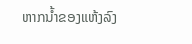ຫາກນໍ້າຂອງແຫ້ງລົງ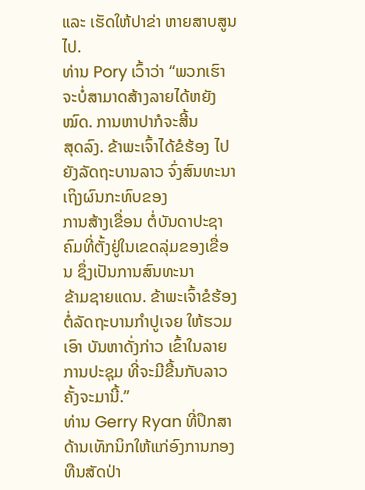ແລະ ເຮັດໃຫ້ປາຂ່າ ຫາຍສາບສູນໄປ.
ທ່ານ Pory ເວົ້າວ່າ “ພວກເຮົາຈະບໍ່ສາມາດສ້າງລາຍໄດ້ຫຍັງໝົດ. ການຫາປາກໍຈະສີ້ນ
ສຸດລົງ. ຂ້າພະເຈົ້າໄດ້ຂໍຮ້ອງ ໄປຍັງລັດຖະບານລາວ ຈົ່ງສົນທະນາເຖິງຜົນກະທົບຂອງ
ການສ້າງເຂື່ອນ ຕໍ່ບັນດາປະຊາຄົມທີ່ຕັ້ງຢູ່ໃນເຂດລຸ່ມຂອງເຂື່ອນ ຊຶ່ງເປັນການສົນທະນາ
ຂ້າມຊາຍແດນ. ຂ້າພະເຈົ້າຂໍຮ້ອງ ຕໍ່ລັດຖະບານກໍາປູເຈຍ ໃຫ້ຮວມເອົາ ບັນຫາດັ່ງກ່າວ ເຂົ້າໃນລາຍການປະຊຸມ ທີ່ຈະມີຂື້ນກັບລາວ ຄັ້ງຈະມານີ້.”
ທ່ານ Gerry Ryan ທີ່ປຶກສາດ້ານເທັກນິກໃຫ້ແກ່ອົງການກອງທືນສັດປ່າ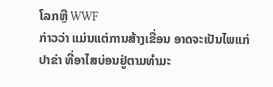ໂລກຫຼື WWF
ກ່າວວ່າ ແມ່ນແຕ່ການສ້າງເຂື່ອນ ອາດຈະເປັນໄພແກ່ປາຂ່າ ທີ່ອາໄສບ່ອນຢູ່ຕາມທໍາມະ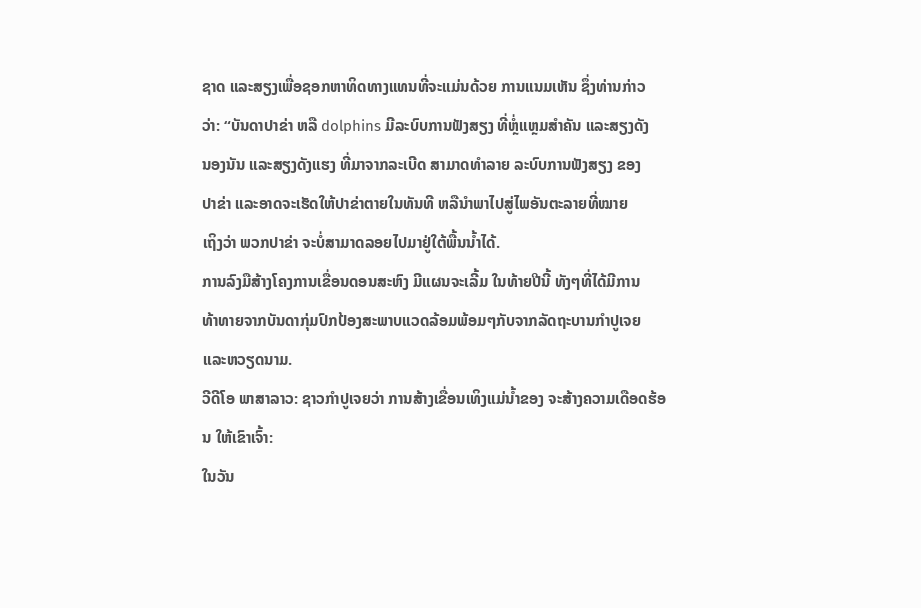ຊາດ ແລະສຽງເພື່ອຊອກຫາທິດທາງແທນທີ່ຈະແມ່ນດ້ວຍ ການແນມເຫັນ ຊຶ່ງທ່ານກ່າວ
ວ່າ: “ບັນດາປາຂ່າ ຫລື dolphins ມີລະບົບການຟັງສຽງ ທີ່ຫຼໍ່ແຫຼມສຳຄັນ ແລະສຽງດັງ
ນອງນັນ ແລະສຽງດັງແຮງ ທີ່ມາຈາກລະເບີດ ສາມາດທໍາລາຍ ລະບົບການຟັງສຽງ ຂອງ
ປາຂ່າ ແລະອາດຈະເຮັດໃຫ້ປາຂ່າຕາຍໃນທັນທີ ຫລືນໍາພາໄປສູ່ໄພອັນຕະລາຍທີ່ໝາຍ
ເຖິງວ່າ ພວກປາຂ່າ ຈະບໍ່ສາມາດລອຍໄປມາຢູ່ໃຕ້ພື້ນນໍ້າໄດ້.
ການລົງມືສ້າງໂຄງການເຂື່ອນດອນສະຫົງ ມີແຜນຈະເລີ້ມ ໃນທ້າຍປີນີ້ ທັງໆທີ່ໄດ້ມີການ
ທ້າທາຍຈາກບັນດາກຸ່ມປົກປ້ອງສະພາບແວດລ້ອມພ້ອມໆກັບຈາກລັດຖະບານກຳປູເຈຍ
ແລະຫວຽດນາມ.
ວີດີໂອ ພາສາລາວ: ຊາວກໍາປູເຈຍວ່າ ການສ້າງເຂື່ອນເທິງແມ່ນໍ້າຂອງ ຈະສ້າງຄວາມເດືອດຮ້ອນ ໃຫ້ເຂົາເຈົ້າ:
ໃນວັນ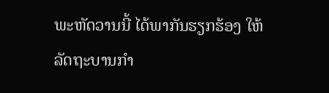ພະຫັດວານນີ້ ໄດ້ພາກັນຮຽກຮ້ອງ ໃຫ້ລັດຖະບານກໍາ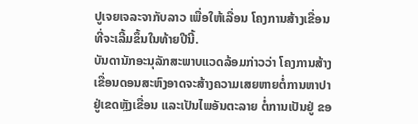ປູເຈຍເຈລະຈາກັບລາວ ເພື່ອໃຫ້ເລື່ອນ ໂຄງການສ້າງເຂື່ອນ
ທີ່ຈະເລີ້ມຂຶ້ນໃນທ້າຍປີນີ້.
ບັນດານັກອະນຸລັກສະພາບແວດລ້ອມກ່າວວ່າ ໂຄງການສ້າງ
ເຂື່ອນດອນສະຫົງອາດຈະສ້າງຄວາມເສຍຫາຍຕໍ່ການຫາປາ
ຢູ່ເຂດຫຼັງເຂື່ອນ ແລະເປັນໄພອັນຕະລາຍ ຕໍ່ການເປັນຢູ່ ຂອ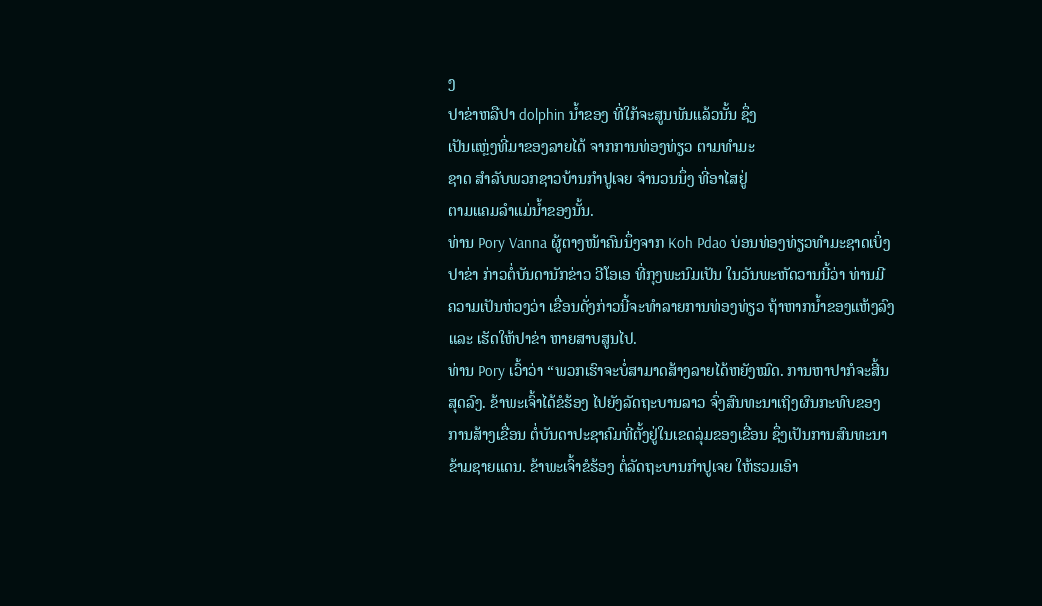ງ
ປາຂ່າຫລືປາ dolphin ນໍ້າຂອງ ທີ່ໃກ້ຈະສູນພັນແລ້ວນັ້ນ ຊຶ່ງ
ເປັນແຫຼ່ງທີ່ມາຂອງລາຍໄດ້ ຈາກການທ່ອງທ່ຽວ ຕາມທໍາມະ
ຊາດ ສຳລັບພວກຊາວບ້ານກໍາປູເຈຍ ຈໍານວນນຶ່ງ ທີ່ອາໄສຢູ່
ຕາມແຄມລໍາແມ່ນໍ້າຂອງນັ້ນ.
ທ່ານ Pory Vanna ຜູ້ຕາງໜ້າຄົນນຶ່ງຈາກ Koh Pdao ບ່ອນທ່ອງທ່ຽວທໍາມະຊາດເບິ່ງ
ປາຂ່າ ກ່າວຕໍ່ບັນດານັກຂ່າວ ວີໂອເອ ທີ່ກຸງພະນົມເປັນ ໃນວັນພະຫັດວານນີ້ວ່າ ທ່ານມີ
ຄວາມເປັນຫ່ວງວ່າ ເຂື່ອນດັ່ງກ່າວນີ້ຈະທໍາລາຍການທ່ອງທ່ຽວ ຖ້າຫາກນໍ້າຂອງແຫ້ງລົງ
ແລະ ເຮັດໃຫ້ປາຂ່າ ຫາຍສາບສູນໄປ.
ທ່ານ Pory ເວົ້າວ່າ “ພວກເຮົາຈະບໍ່ສາມາດສ້າງລາຍໄດ້ຫຍັງໝົດ. ການຫາປາກໍຈະສີ້ນ
ສຸດລົງ. ຂ້າພະເຈົ້າໄດ້ຂໍຮ້ອງ ໄປຍັງລັດຖະບານລາວ ຈົ່ງສົນທະນາເຖິງຜົນກະທົບຂອງ
ການສ້າງເຂື່ອນ ຕໍ່ບັນດາປະຊາຄົມທີ່ຕັ້ງຢູ່ໃນເຂດລຸ່ມຂອງເຂື່ອນ ຊຶ່ງເປັນການສົນທະນາ
ຂ້າມຊາຍແດນ. ຂ້າພະເຈົ້າຂໍຮ້ອງ ຕໍ່ລັດຖະບານກໍາປູເຈຍ ໃຫ້ຮວມເອົາ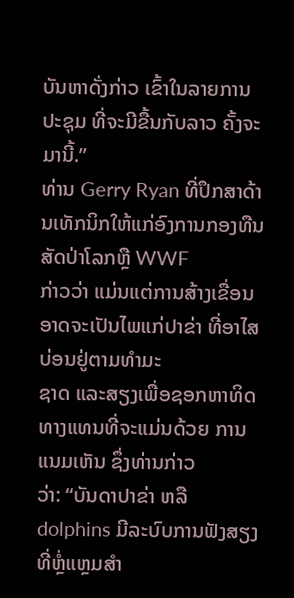ບັນຫາດັ່ງກ່າວ ເຂົ້າໃນລາຍການປະຊຸມ ທີ່ຈະມີຂື້ນກັບລາວ ຄັ້ງຈະມານີ້.”
ທ່ານ Gerry Ryan ທີ່ປຶກສາດ້ານເທັກນິກໃຫ້ແກ່ອົງການກອງທືນສັດປ່າໂລກຫຼື WWF
ກ່າວວ່າ ແມ່ນແຕ່ການສ້າງເຂື່ອນ ອາດຈະເປັນໄພແກ່ປາຂ່າ ທີ່ອາໄສບ່ອນຢູ່ຕາມທໍາມະ
ຊາດ ແລະສຽງເພື່ອຊອກຫາທິດທາງແທນທີ່ຈະແມ່ນດ້ວຍ ການແນມເຫັນ ຊຶ່ງທ່ານກ່າວ
ວ່າ: “ບັນດາປາຂ່າ ຫລື dolphins ມີລະບົບການຟັງສຽງ ທີ່ຫຼໍ່ແຫຼມສຳ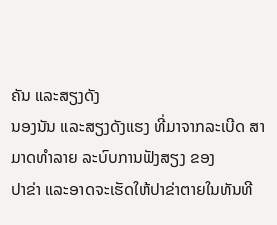ຄັນ ແລະສຽງດັງ
ນອງນັນ ແລະສຽງດັງແຮງ ທີ່ມາຈາກລະເບີດ ສາມາດທໍາລາຍ ລະບົບການຟັງສຽງ ຂອງ
ປາຂ່າ ແລະອາດຈະເຮັດໃຫ້ປາຂ່າຕາຍໃນທັນທີ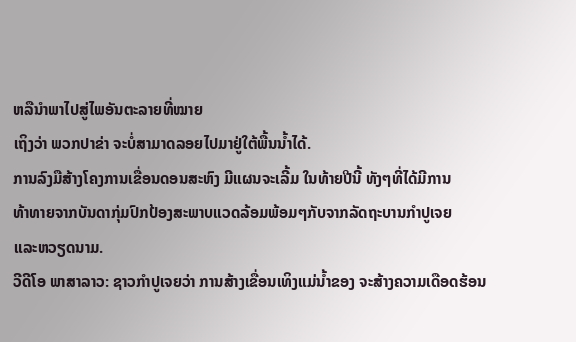ຫລືນໍາພາໄປສູ່ໄພອັນຕະລາຍທີ່ໝາຍ
ເຖິງວ່າ ພວກປາຂ່າ ຈະບໍ່ສາມາດລອຍໄປມາຢູ່ໃຕ້ພື້ນນໍ້າໄດ້.
ການລົງມືສ້າງໂຄງການເຂື່ອນດອນສະຫົງ ມີແຜນຈະເລີ້ມ ໃນທ້າຍປີນີ້ ທັງໆທີ່ໄດ້ມີການ
ທ້າທາຍຈາກບັນດາກຸ່ມປົກປ້ອງສະພາບແວດລ້ອມພ້ອມໆກັບຈາກລັດຖະບານກຳປູເຈຍ
ແລະຫວຽດນາມ.
ວີດີໂອ ພາສາລາວ: ຊາວກໍາປູເຈຍວ່າ ການສ້າງເຂື່ອນເທິງແມ່ນໍ້າຂອງ ຈະສ້າງຄວາມເດືອດຮ້ອນ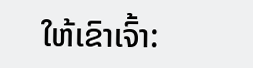ໃຫ້ເຂົາເຈົ້າ: